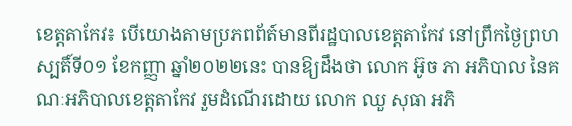ខេត្តតាកែវ៖ បើយោងតាមប្រភពព័ត៍មានពីរដ្ឋបាលខេត្តតាកែវ នៅព្រឹកថ្ងៃព្រហស្បតិ៍ទី០១ ខែកញ្ញា ឆ្នាំ២០២២នេះ បានឱ្យដឹងថា លោក អ៊ូច ភា អភិបាល នៃគណៈអភិបាលខេត្តតាកែវ រួមដំណើរដោយ លោក ឈួ សុធា អភិ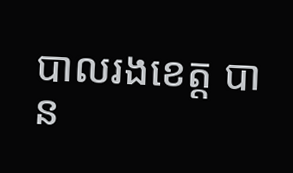បាលរងខេត្ត បាន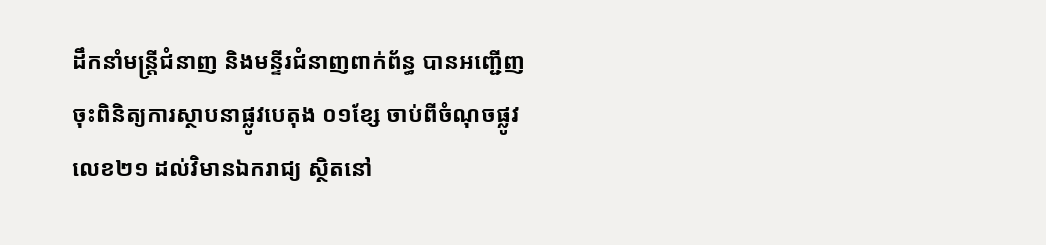ដឹកនាំមន្ត្រីជំនាញ និងមន្ទីរជំនាញពាក់ព័ន្ធ បានអញ្ជើញចុះពិនិត្យការស្ថាបនាផ្លូវបេតុង ០១ខ្សែ ចាប់ពីចំណុចផ្លូវលេខ២១ ដល់វិមានឯករាជ្យ ស្ថិតនៅ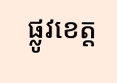ផ្លូវខេត្ត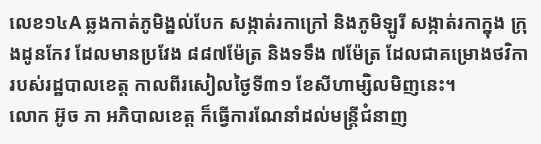លេខ១៤A ឆ្លងកាត់ភូមិង្នល់បែក សង្កាត់រកាក្រៅ និងភូមិឡូរី សង្កាត់រកាក្នុង ក្រុងដូនកែវ ដែលមានប្រវែង ៨៨៧ម៉ែត្រ និងទទឹង ៧ម៉ែត្រ ដែលជាគម្រោងថវិការបស់រដ្ឋបាលខេត្ត កាលពីរសៀលថ្ងៃទី៣១ ខែសីហាម្សិលមិញនេះ។
លោក អ៊ូច ភា អភិបាលខេត្ត ក៏ធ្វើការណែនាំដល់មន្ត្រីជំនាញ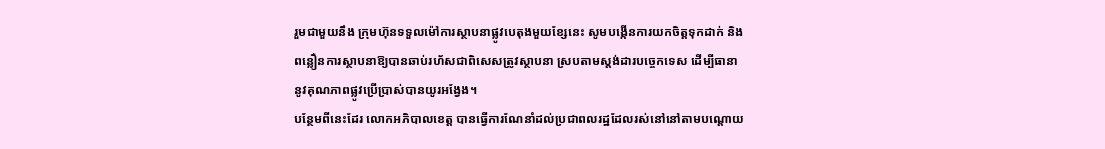រួមជាមួយនឹង ក្រុមហ៊ុនទទួលម៉ៅការស្ថាបនាផ្លូវបេតុងមួយខ្សែនេះ សូមបង្កើនការយកចិត្តទុកដាក់ និងពន្លឿនការស្ថាបនាឱ្យបានឆាប់រហ័សជាពិសេសត្រូវស្ថាបនា ស្របតាមស្តង់ដារបច្ចេកទេស ដើម្បីធានានូវគុណភាពផ្លូវប្រើប្រាស់បានយូរអង្វែង។
បន្ថែមពីនេះដែរ លោកអភិបាលខេត្ត បានធ្វើការណែនាំដល់ប្រជាពលរដ្ឋដែលរស់នៅនៅតាមបណ្ដោយ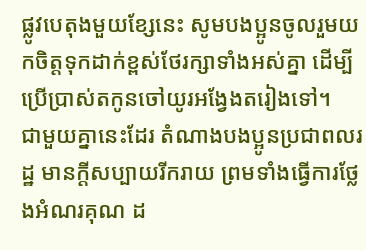ផ្លូវបេតុងមួយខ្សែនេះ សូមបងប្អូនចូលរួមយកចិត្តទុកដាក់ខ្ពស់ថែរក្សាទាំងអស់គ្នា ដើម្បីប្រើប្រាស់តកូនចៅយូរអង្វែងតរៀងទៅ។
ជាមួយគ្នានេះដែរ តំណាងបងប្អូនប្រជាពលរដ្ឋ មានក្ដីសប្បាយរីករាយ ព្រមទាំងធ្វើការថ្លែងអំណរគុណ ដ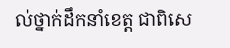ល់ថ្នាក់ដឹកនាំខេត្ត ជាពិសេ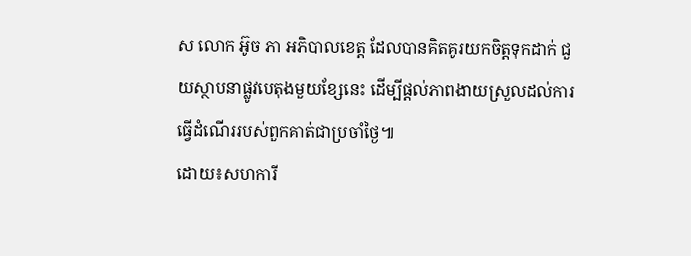ស លោក អ៊ូច ភា អភិបាលខេត្ត ដែលបានគិតគូរយកចិត្តទុកដាក់ ជួយស្ថាបនាផ្លូវបេតុងមួយខ្សែនេះ ដើម្បីផ្ដល់ភាពងាយស្រួលដល់ការធ្វើដំណើររបស់ពួកគាត់ជាប្រចាំថ្ងៃ៕
ដោយ៖សហការី